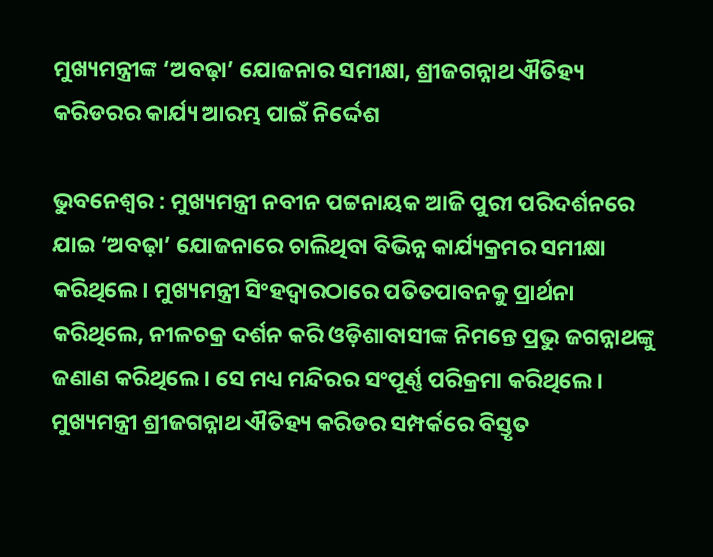ମୁଖ୍ୟମନ୍ତ୍ରୀଙ୍କ ‘ଅବଢ଼ା’ ଯୋଜନାର ସମୀକ୍ଷା, ଶ୍ରୀଜଗନ୍ନାଥ ଐତିହ୍ୟ କରିଡରର କାର୍ଯ୍ୟ ଆରମ୍ଭ ପାଇଁ ନିର୍ଦ୍ଦେଶ

ଭୁବନେଶ୍ୱର : ମୁଖ୍ୟମନ୍ତ୍ରୀ ନବୀନ ପଟ୍ଟନାୟକ ଆଜି ପୁରୀ ପରିଦର୍ଶନରେ ଯାଇ ‘ଅବଢ଼ା’ ଯୋଜନାରେ ଚାଲିଥିବା ବିଭିନ୍ନ କାର୍ଯ୍ୟକ୍ରମର ସମୀକ୍ଷା କରିଥିଲେ। ମୁଖ୍ୟମନ୍ତ୍ରୀ ସିଂହଦ୍ୱାରଠାରେ ପତିତପାବନକୁ ପ୍ରାର୍ଥନା କରିଥିଲେ, ନୀଳଚକ୍ର ଦର୍ଶନ କରି ଓଡ଼ିଶାବାସୀଙ୍କ ନିମନ୍ତେ ପ୍ରଭୁ ଜଗନ୍ନାଥଙ୍କୁ ଜଣାଣ କରିଥିଲେ। ସେ ମଧ୍ୟ ମନ୍ଦିରର ସଂପୂର୍ଣ୍ଣ ପରିକ୍ରମା କରିଥିଲେ। ମୁଖ୍ୟମନ୍ତ୍ରୀ ଶ୍ରୀଜଗନ୍ନାଥ ଐତିହ୍ୟ କରିଡର ସମ୍ପର୍କରେ ବିସ୍ତୃତ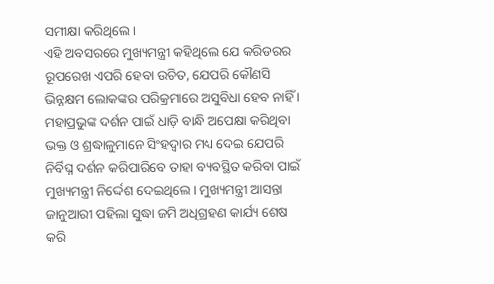ସମୀକ୍ଷା କରିଥିଲେ।
ଏହି ଅବସରରେ ମୁଖ୍ୟମନ୍ତ୍ରୀ କହିଥିଲେ ଯେ କରିଡରର ରୂପରେଖ ଏପରି ହେବା ଉଚିତ, ଯେପରି କୌଣସି ଭିନ୍ନକ୍ଷମ ଲୋକଙ୍କର ପରିକ୍ରମାରେ ଅସୁବିଧା ହେବ ନାହିଁ । ମହାପ୍ରଭୁଙ୍କ ଦର୍ଶନ ପାଇଁ ଧାଡ଼ି ବାନ୍ଧି ଅପେକ୍ଷା କରିଥିବା ଭକ୍ତ ଓ ଶ୍ରଦ୍ଧାଳୁମାନେ ସିଂହଦ୍ୱାର ମଧ୍ୟ ଦେଇ ଯେପରି ନିର୍ବିଘ୍ନ ଦର୍ଶନ କରିପାରିବେ ତାହା ବ୍ୟବସ୍ଥିତ କରିବା ପାଇଁ ମୁଖ୍ୟମନ୍ତ୍ରୀ ନିର୍ଦ୍ଦେଶ ଦେଇଥିଲେ। ମୁଖ୍ୟମନ୍ତ୍ରୀ ଆସନ୍ତା ଜାନୁଆରୀ ପହିଲା ସୁଦ୍ଧା ଜମି ଅଧିଗ୍ରହଣ କାର୍ଯ୍ୟ ଶେଷ କରି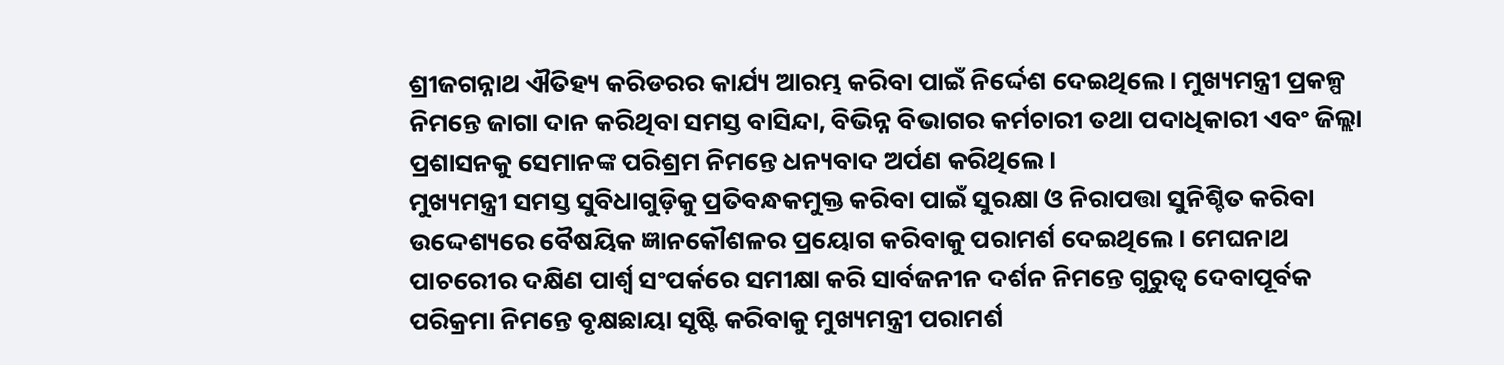ଶ୍ରୀଜଗନ୍ନାଥ ଐତିହ୍ୟ କରିଡରର କାର୍ଯ୍ୟ ଆରମ୍ଭ କରିବା ପାଇଁ ନିର୍ଦ୍ଦେଶ ଦେଇଥିଲେ। ମୁଖ୍ୟମନ୍ତ୍ରୀ ପ୍ରକଳ୍ପ ନିମନ୍ତେ ଜାଗା ଦାନ କରିଥିବା ସମସ୍ତ ବାସିନ୍ଦା, ବିଭିନ୍ନ ବିଭାଗର କର୍ମଚାରୀ ତଥା ପଦାଧିକାରୀ ଏବଂ ଜିଲ୍ଲା ପ୍ରଶାସନକୁ ସେମାନଙ୍କ ପରିଶ୍ରମ ନିମନ୍ତେ ଧନ୍ୟବାଦ ଅର୍ପଣ କରିଥିଲେ।
ମୁଖ୍ୟମନ୍ତ୍ରୀ ସମସ୍ତ ସୁବିଧାଗୁଡ଼ିକୁ ପ୍ରତିବନ୍ଧକମୁକ୍ତ କରିବା ପାଇଁ ସୁରକ୍ଷା ଓ ନିରାପତ୍ତା ସୁନିଶ୍ଚିତ କରିବା ଉଦ୍ଦେଶ୍ୟରେ ବୈଷୟିକ ଜ୍ଞାନକୌଶଳର ପ୍ରୟୋଗ କରିବାକୁ ପରାମର୍ଶ ଦେଇଥିଲେ। ମେଘନାଥ ପାଚରେୀର ଦକ୍ଷିଣ ପାର୍ଶ୍ବ ସଂପର୍କରେ ସମୀକ୍ଷା କରି ସାର୍ବଜନୀନ ଦର୍ଶନ ନିମନ୍ତେ ଗୁରୁତ୍ୱ ଦେବାପୂର୍ବକ ପରିକ୍ରମା ନିମନ୍ତେ ବୃକ୍ଷଛାୟା ସୃଷ୍ଟି କରିବାକୁ ମୁଖ୍ୟମନ୍ତ୍ରୀ ପରାମର୍ଶ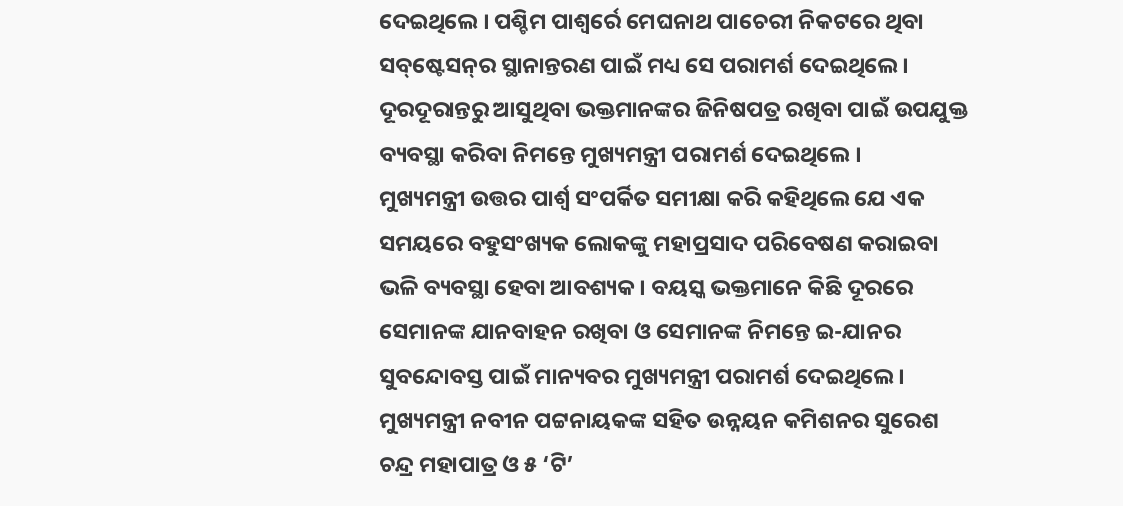ଦେଇଥିଲେ । ପଶ୍ଚିମ ପାଶ୍ୱର୍ରେ ମେଘନାଥ ପାଚେରୀ ନିକଟରେ ଥିବା ସବ୍‌ଷ୍ଟେସନ୍‌ର ସ୍ଥାନାନ୍ତରଣ ପାଇଁ ମଧ୍ୟ ସେ ପରାମର୍ଶ ଦେଇଥିଲେ। ଦୂରଦୂରାନ୍ତରୁ ଆସୁଥିବା ଭକ୍ତମାନଙ୍କର ଜିନିଷପତ୍ର ରଖିବା ପାଇଁ ଉପଯୁକ୍ତ ବ୍ୟବସ୍ଥା କରିବା ନିମନ୍ତେ ମୁଖ୍ୟମନ୍ତ୍ରୀ ପରାମର୍ଶ ଦେଇଥିଲେ ।
ମୁଖ୍ୟମନ୍ତ୍ରୀ ଉତ୍ତର ପାର୍ଶ୍ବ ସଂପର୍କିତ ସମୀକ୍ଷା କରି କହିଥିଲେ ଯେ ଏକ ସମୟରେ ବହୁସଂଖ୍ୟକ ଲୋକଙ୍କୁ ମହାପ୍ରସାଦ ପରିବେଷଣ କରାଇବା ଭଳି ବ୍ୟବସ୍ଥା ହେବା ଆବଶ୍ୟକ। ବୟସ୍କ ଭକ୍ତମାନେ କିଛି ଦୂରରେ ସେମାନଙ୍କ ଯାନବାହନ ରଖିବା ଓ ସେମାନଙ୍କ ନିମନ୍ତେ ଇ-ଯାନର ସୁବନ୍ଦୋବସ୍ତ ପାଇଁ ମାନ୍ୟବର ମୁଖ୍ୟମନ୍ତ୍ରୀ ପରାମର୍ଶ ଦେଇଥିଲେ।
ମୁଖ୍ୟମନ୍ତ୍ରୀ ନବୀନ ପଟ୍ଟନାୟକଙ୍କ ସହିତ ଉନ୍ନୟନ କମିଶନର ସୁରେଶ ଚନ୍ଦ୍ର ମହାପାତ୍ର ଓ ୫ ‘ଟି’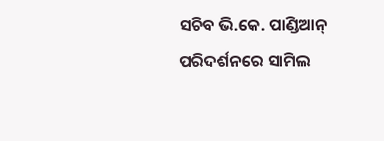ସଚିବ ଭି.କେ. ପାଣ୍ଡିଆନ୍‌ ପରିଦର୍ଶନରେ ସାମିଲ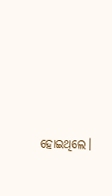ହୋଇଥିଲେ।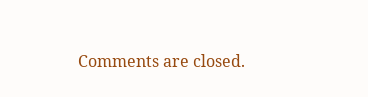Comments are closed.